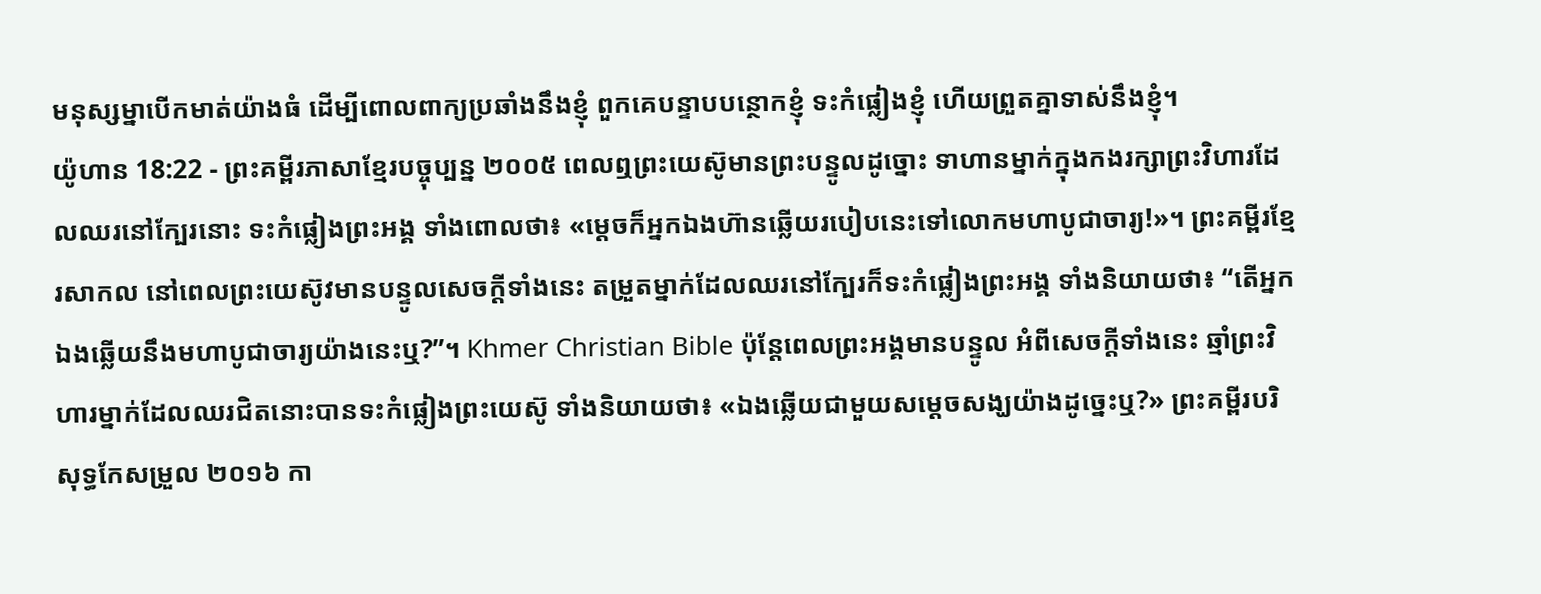មនុស្សម្នាបើកមាត់យ៉ាងធំ ដើម្បីពោលពាក្យប្រឆាំងនឹងខ្ញុំ ពួកគេបន្ទាបបន្ថោកខ្ញុំ ទះកំផ្លៀងខ្ញុំ ហើយព្រួតគ្នាទាស់នឹងខ្ញុំ។
យ៉ូហាន 18:22 - ព្រះគម្ពីរភាសាខ្មែរបច្ចុប្បន្ន ២០០៥ ពេលឮព្រះយេស៊ូមានព្រះបន្ទូលដូច្នោះ ទាហានម្នាក់ក្នុងកងរក្សាព្រះវិហារដែលឈរនៅក្បែរនោះ ទះកំផ្លៀងព្រះអង្គ ទាំងពោលថា៖ «ម្ដេចក៏អ្នកឯងហ៊ានឆ្លើយរបៀបនេះទៅលោកមហាបូជាចារ្យ!»។ ព្រះគម្ពីរខ្មែរសាកល នៅពេលព្រះយេស៊ូវមានបន្ទូលសេចក្ដីទាំងនេះ តម្រួតម្នាក់ដែលឈរនៅក្បែរក៏ទះកំផ្លៀងព្រះអង្គ ទាំងនិយាយថា៖ “តើអ្នកឯងឆ្លើយនឹងមហាបូជាចារ្យយ៉ាងនេះឬ?”។ Khmer Christian Bible ប៉ុន្ដែពេលព្រះអង្គមានបន្ទូល អំពីសេចក្ដីទាំងនេះ ឆ្មាំព្រះវិហារម្នាក់ដែលឈរជិតនោះបានទះកំផ្លៀងព្រះយេស៊ូ ទាំងនិយាយថា៖ «ឯងឆ្លើយជាមួយសម្តេចសង្ឃយ៉ាងដូច្នេះឬ?» ព្រះគម្ពីរបរិសុទ្ធកែសម្រួល ២០១៦ កា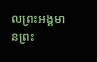លព្រះអង្គមានព្រះ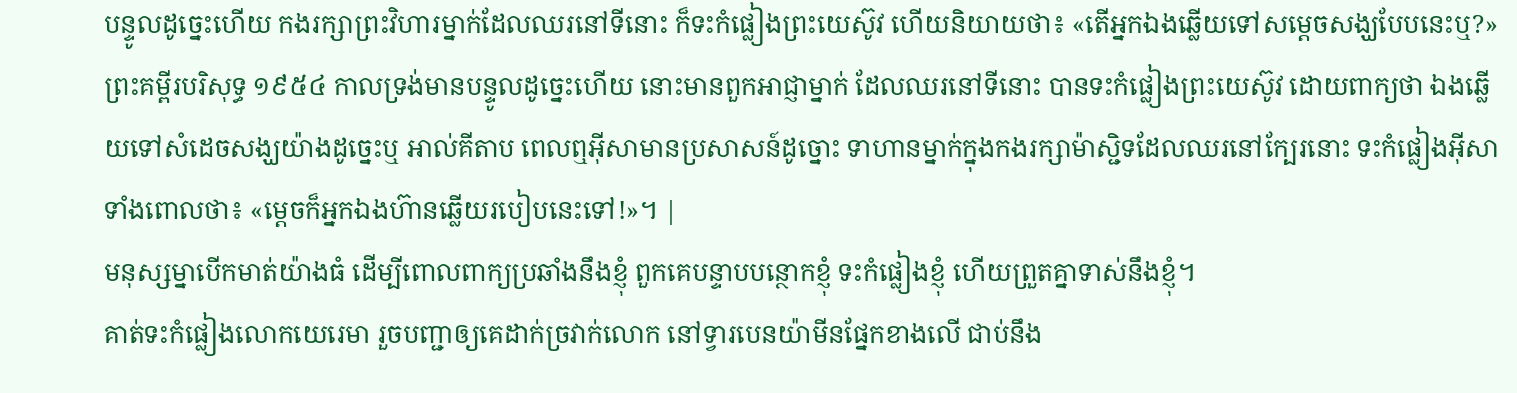បន្ទូលដូច្នេះហើយ កងរក្សាព្រះវិហារម្នាក់ដែលឈរនៅទីនោះ ក៏ទះកំផ្លៀងព្រះយេស៊ូវ ហើយនិយាយថា៖ «តើអ្នកឯងឆ្លើយទៅសម្តេចសង្ឃបែបនេះឬ?» ព្រះគម្ពីរបរិសុទ្ធ ១៩៥៤ កាលទ្រង់មានបន្ទូលដូច្នេះហើយ នោះមានពួកអាជ្ញាម្នាក់ ដែលឈរនៅទីនោះ បានទះកំផ្លៀងព្រះយេស៊ូវ ដោយពាក្យថា ឯងឆ្លើយទៅសំដេចសង្ឃយ៉ាងដូច្នេះឬ អាល់គីតាប ពេលឮអ៊ីសាមានប្រសាសន៍ដូច្នោះ ទាហានម្នាក់ក្នុងកងរក្សាម៉ាស្ជិទដែលឈរនៅក្បែរនោះ ទះកំផ្លៀងអ៊ីសាទាំងពោលថា៖ «ម្ដេចក៏អ្នកឯងហ៊ានឆ្លើយរបៀបនេះទៅ!»។ |
មនុស្សម្នាបើកមាត់យ៉ាងធំ ដើម្បីពោលពាក្យប្រឆាំងនឹងខ្ញុំ ពួកគេបន្ទាបបន្ថោកខ្ញុំ ទះកំផ្លៀងខ្ញុំ ហើយព្រួតគ្នាទាស់នឹងខ្ញុំ។
គាត់ទះកំផ្លៀងលោកយេរេមា រួចបញ្ជាឲ្យគេដាក់ច្រវាក់លោក នៅទ្វារបេនយ៉ាមីនផ្នែកខាងលើ ជាប់នឹង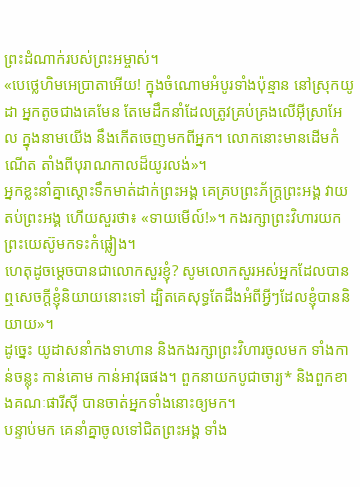ព្រះដំណាក់របស់ព្រះអម្ចាស់។
«បេថ្លេហិមអេប្រាតាអើយ! ក្នុងចំណោមអំបូរទាំងប៉ុន្មាន នៅស្រុកយូដា អ្នកតូចជាងគេមែន តែមេដឹកនាំដែលត្រូវគ្រប់គ្រងលើអ៊ីស្រាអែល ក្នុងនាមយើង នឹងកើតចេញមកពីអ្នក។ លោកនោះមានដើមកំណើត តាំងពីបុរាណកាលដ៏យូរលង់»។
អ្នកខ្លះនាំគ្នាស្ដោះទឹកមាត់ដាក់ព្រះអង្គ គេគ្របព្រះភ័ក្ត្រព្រះអង្គ វាយតប់ព្រះអង្គ ហើយសួរថា៖ «ទាយមើល៍!»។ កងរក្សាព្រះវិហារយកព្រះយេស៊ូមកទះកំផ្លៀង។
ហេតុដូចម្ដេចបានជាលោកសួរខ្ញុំ? សូមលោកសួរអស់អ្នកដែលបានឮសេចក្ដីខ្ញុំនិយាយនោះទៅ ដ្បិតគេសុទ្ធតែដឹងអំពីអ្វីៗដែលខ្ញុំបាននិយាយ»។
ដូច្នេះ យូដាសនាំកងទាហាន និងកងរក្សាព្រះវិហារចូលមក ទាំងកាន់ចន្លុះ កាន់គោម កាន់អាវុធផង។ ពួកនាយកបូជាចារ្យ* និងពួកខាងគណៈផារីស៊ី បានចាត់អ្នកទាំងនោះឲ្យមក។
បន្ទាប់មក គេនាំគ្នាចូលទៅជិតព្រះអង្គ ទាំង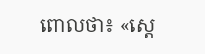ពោលថា៖ «ស្ដេ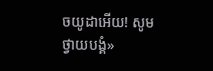ចយូដាអើយ! សូមថ្វាយបង្គំ»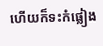ហើយក៏ទះកំផ្លៀង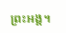ព្រះអង្គ។